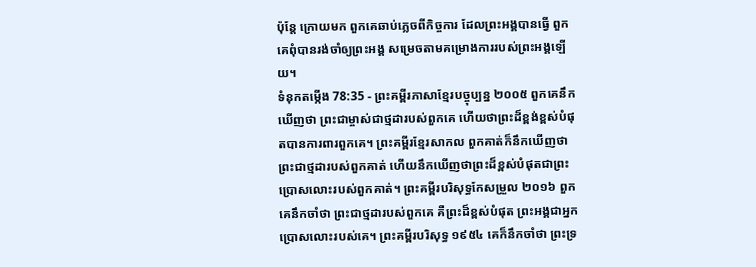ប៉ុន្តែ ក្រោយមក ពួកគេឆាប់ភ្លេចពីកិច្ចការ ដែលព្រះអង្គបានធ្វើ ពួកគេពុំបានរង់ចាំឲ្យព្រះអង្គ សម្រេចតាមគម្រោងការរបស់ព្រះអង្គឡើយ។
ទំនុកតម្កើង 78:35 - ព្រះគម្ពីរភាសាខ្មែរបច្ចុប្បន្ន ២០០៥ ពួកគេនឹកឃើញថា ព្រះជាម្ចាស់ជាថ្មដារបស់ពួកគេ ហើយថាព្រះដ៏ខ្ពង់ខ្ពស់បំផុតបានការពារពួកគេ។ ព្រះគម្ពីរខ្មែរសាកល ពួកគាត់ក៏នឹកឃើញថាព្រះជាថ្មដារបស់ពួកគាត់ ហើយនឹកឃើញថាព្រះដ៏ខ្ពស់បំផុតជាព្រះប្រោសលោះរបស់ពួកគាត់។ ព្រះគម្ពីរបរិសុទ្ធកែសម្រួល ២០១៦ ពួកគេនឹកចាំថា ព្រះជាថ្មដារបស់ពួកគេ គឺព្រះដ៏ខ្ពស់បំផុត ព្រះអង្គជាអ្នកប្រោសលោះរបស់គេ។ ព្រះគម្ពីរបរិសុទ្ធ ១៩៥៤ គេក៏នឹកចាំថា ព្រះទ្រ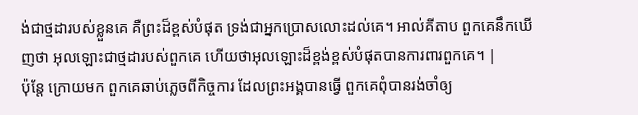ង់ជាថ្មដារបស់ខ្លួនគេ គឺព្រះដ៏ខ្ពស់បំផុត ទ្រង់ជាអ្នកប្រោសលោះដល់គេ។ អាល់គីតាប ពួកគេនឹកឃើញថា អុលឡោះជាថ្មដារបស់ពួកគេ ហើយថាអុលឡោះដ៏ខ្ពង់ខ្ពស់បំផុតបានការពារពួកគេ។ |
ប៉ុន្តែ ក្រោយមក ពួកគេឆាប់ភ្លេចពីកិច្ចការ ដែលព្រះអង្គបានធ្វើ ពួកគេពុំបានរង់ចាំឲ្យ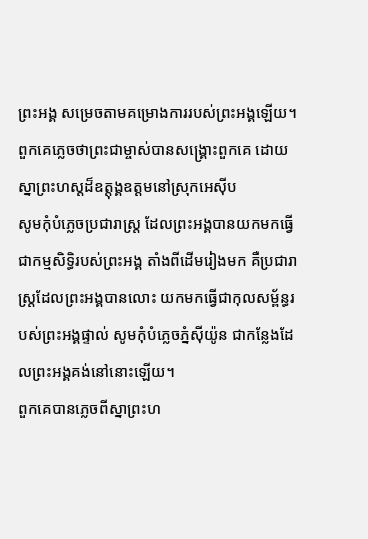ព្រះអង្គ សម្រេចតាមគម្រោងការរបស់ព្រះអង្គឡើយ។
ពួកគេភ្លេចថាព្រះជាម្ចាស់បានសង្គ្រោះពួកគេ ដោយស្នាព្រះហស្ដដ៏ឧត្តុង្គឧត្ដមនៅស្រុកអេស៊ីប
សូមកុំបំភ្លេចប្រជារាស្ត្រ ដែលព្រះអង្គបានយកមកធ្វើ ជាកម្មសិទ្ធិរបស់ព្រះអង្គ តាំងពីដើមរៀងមក គឺប្រជារាស្ត្រដែលព្រះអង្គបានលោះ យកមកធ្វើជាកុលសម្ព័ន្ធរបស់ព្រះអង្គផ្ទាល់ សូមកុំបំភ្លេចភ្នំស៊ីយ៉ូន ជាកន្លែងដែលព្រះអង្គគង់នៅនោះឡើយ។
ពួកគេបានភ្លេចពីស្នាព្រះហ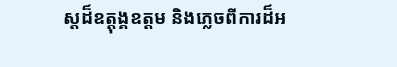ស្ដដ៏ឧត្ដុង្គឧត្ដម និងភ្លេចពីការដ៏អ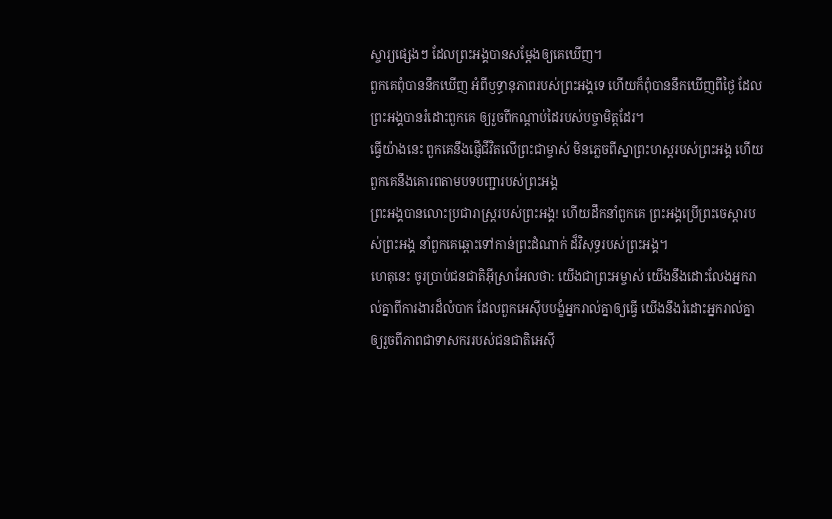ស្ចារ្យផ្សេងៗ ដែលព្រះអង្គបានសម្តែងឲ្យគេឃើញ។
ពួកគេពុំបាននឹកឃើញ អំពីឫទ្ធានុភាពរបស់ព្រះអង្គទេ ហើយក៏ពុំបាននឹកឃើញពីថ្ងៃ ដែលព្រះអង្គបានរំដោះពួកគេ ឲ្យរួចពីកណ្ដាប់ដៃរបស់បច្ចាមិត្តដែរ។
ធ្វើយ៉ាងនេះ ពួកគេនឹងផ្ញើជីវិតលើព្រះជាម្ចាស់ មិនភ្លេចពីស្នាព្រះហស្ដរបស់ព្រះអង្គ ហើយពួកគេនឹងគោរពតាមបទបញ្ជារបស់ព្រះអង្គ
ព្រះអង្គបានលោះប្រជារាស្ត្ររបស់ព្រះអង្គ! ហើយដឹកនាំពួកគេ ព្រះអង្គប្រើព្រះចេស្ដារបស់ព្រះអង្គ នាំពួកគេឆ្ពោះទៅកាន់ព្រះដំណាក់ ដ៏វិសុទ្ធរបស់ព្រះអង្គ។
ហេតុនេះ ចូរប្រាប់ជនជាតិអ៊ីស្រាអែលថា: យើងជាព្រះអម្ចាស់ យើងនឹងដោះលែងអ្នករាល់គ្នាពីការងារដ៏លំបាក ដែលពួកអេស៊ីបបង្ខំអ្នករាល់គ្នាឲ្យធ្វើ យើងនឹងរំដោះអ្នករាល់គ្នាឲ្យរួចពីភាពជាទាសកររបស់ជនជាតិអេស៊ី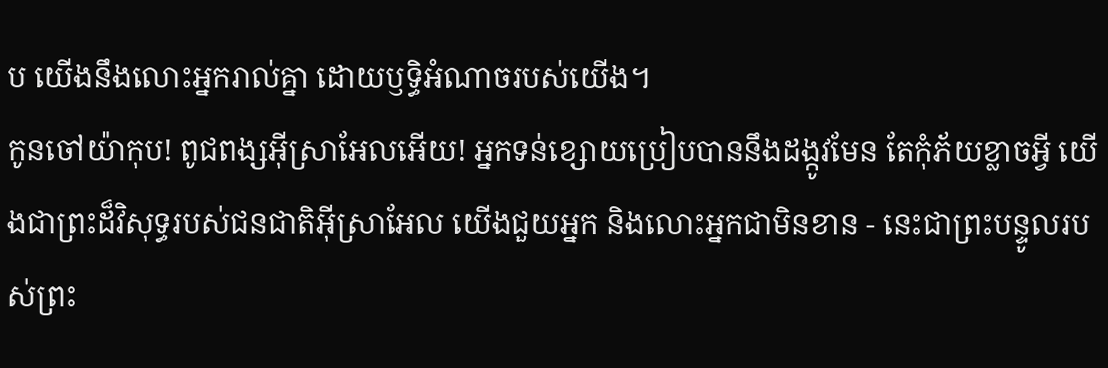ប យើងនឹងលោះអ្នករាល់គ្នា ដោយឫទ្ធិអំណាចរបស់យើង។
កូនចៅយ៉ាកុប! ពូជពង្សអ៊ីស្រាអែលអើយ! អ្នកទន់ខ្សោយប្រៀបបាននឹងដង្កូវមែន តែកុំភ័យខ្លាចអ្វី យើងជាព្រះដ៏វិសុទ្ធរបស់ជនជាតិអ៊ីស្រាអែល យើងជួយអ្នក និងលោះអ្នកជាមិនខាន - នេះជាព្រះបន្ទូលរបស់ព្រះ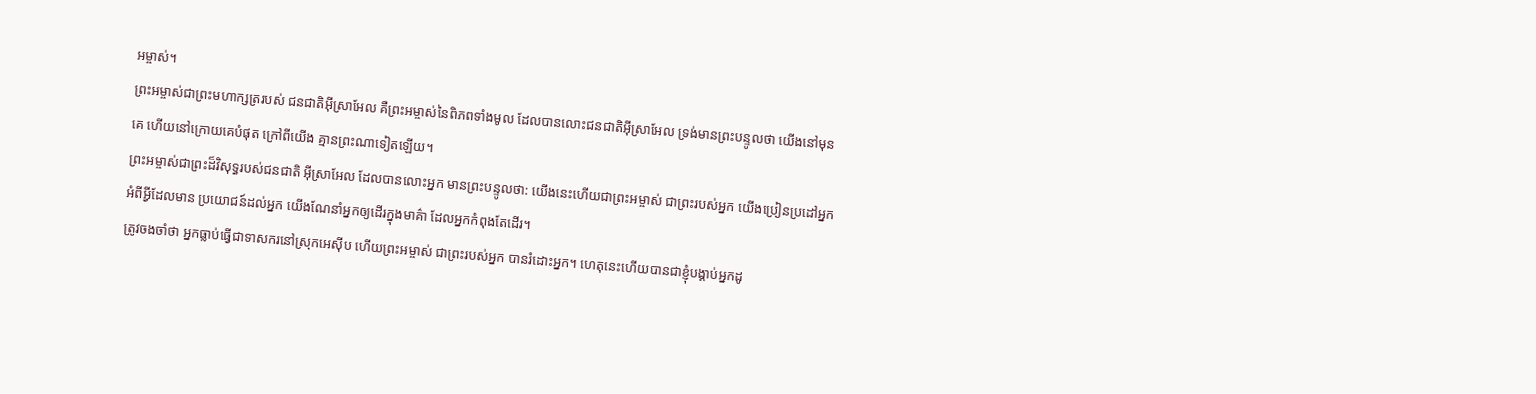អម្ចាស់។
ព្រះអម្ចាស់ជាព្រះមហាក្សត្ររបស់ ជនជាតិអ៊ីស្រាអែល គឺព្រះអម្ចាស់នៃពិភពទាំងមូល ដែលបានលោះជនជាតិអ៊ីស្រាអែល ទ្រង់មានព្រះបន្ទូលថា យើងនៅមុនគេ ហើយនៅក្រោយគេបំផុត ក្រៅពីយើង គ្មានព្រះណាទៀតឡើយ។
ព្រះអម្ចាស់ជាព្រះដ៏វិសុទ្ធរបស់ជនជាតិ អ៊ីស្រាអែល ដែលបានលោះអ្នក មានព្រះបន្ទូលថា: យើងនេះហើយជាព្រះអម្ចាស់ ជាព្រះរបស់អ្នក យើងប្រៀនប្រដៅអ្នកអំពីអ្វីដែលមាន ប្រយោជន៍ដល់អ្នក យើងណែនាំអ្នកឲ្យដើរក្នុងមាគ៌ា ដែលអ្នកកំពុងតែដើរ។
ត្រូវចងចាំថា អ្នកធ្លាប់ធ្វើជាទាសករនៅស្រុកអេស៊ីប ហើយព្រះអម្ចាស់ ជាព្រះរបស់អ្នក បានរំដោះអ្នក។ ហេតុនេះហើយបានជាខ្ញុំបង្គាប់អ្នកដូ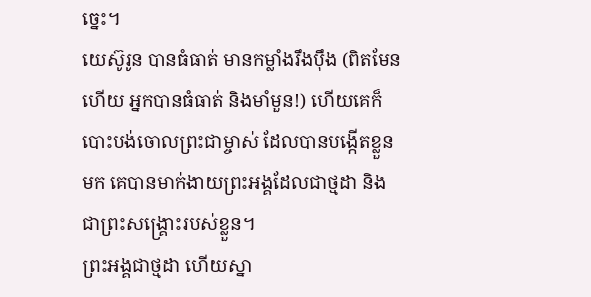ច្នេះ។
យេស៊ូរូន បានធំធាត់ មានកម្លាំងរឹងប៉ឹង (ពិតមែនហើយ អ្នកបានធំធាត់ និងមាំមួន!) ហើយគេក៏បោះបង់ចោលព្រះជាម្ចាស់ ដែលបានបង្កើតខ្លួនមក គេបានមាក់ងាយព្រះអង្គដែលជាថ្មដា និងជាព្រះសង្គ្រោះរបស់ខ្លួន។
ព្រះអង្គជាថ្មដា ហើយស្នា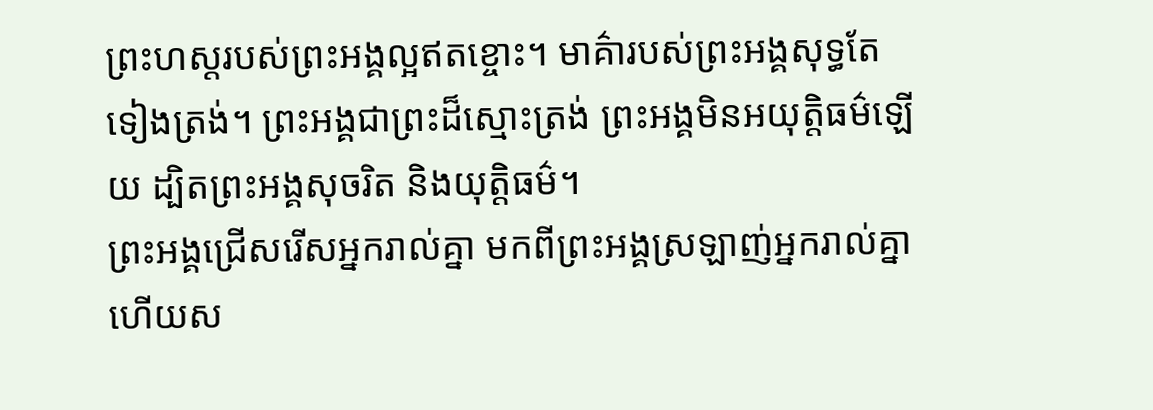ព្រះហស្ដរបស់ព្រះអង្គល្អឥតខ្ចោះ។ មាគ៌ារបស់ព្រះអង្គសុទ្ធតែទៀងត្រង់។ ព្រះអង្គជាព្រះដ៏ស្មោះត្រង់ ព្រះអង្គមិនអយុត្តិធម៌ឡើយ ដ្បិតព្រះអង្គសុចរិត និងយុត្តិធម៌។
ព្រះអង្គជ្រើសរើសអ្នករាល់គ្នា មកពីព្រះអង្គស្រឡាញ់អ្នករាល់គ្នា ហើយស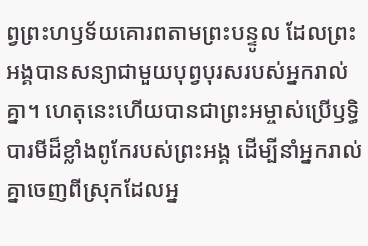ព្វព្រះហឫទ័យគោរពតាមព្រះបន្ទូល ដែលព្រះអង្គបានសន្យាជាមួយបុព្វបុរសរបស់អ្នករាល់គ្នា។ ហេតុនេះហើយបានជាព្រះអម្ចាស់ប្រើឫទ្ធិបារមីដ៏ខ្លាំងពូកែរបស់ព្រះអង្គ ដើម្បីនាំអ្នករាល់គ្នាចេញពីស្រុកដែលអ្ន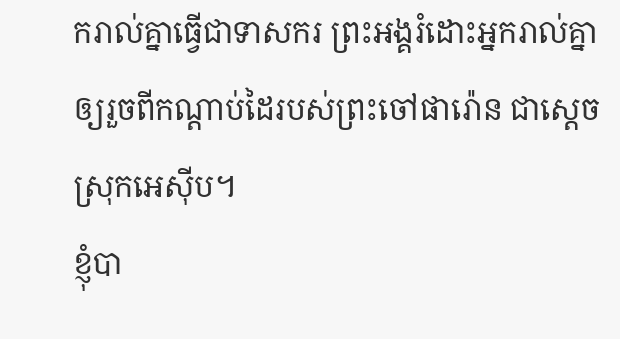ករាល់គ្នាធ្វើជាទាសករ ព្រះអង្គរំដោះអ្នករាល់គ្នាឲ្យរួចពីកណ្ដាប់ដៃរបស់ព្រះចៅផារ៉ោន ជាស្ដេចស្រុកអេស៊ីប។
ខ្ញុំបា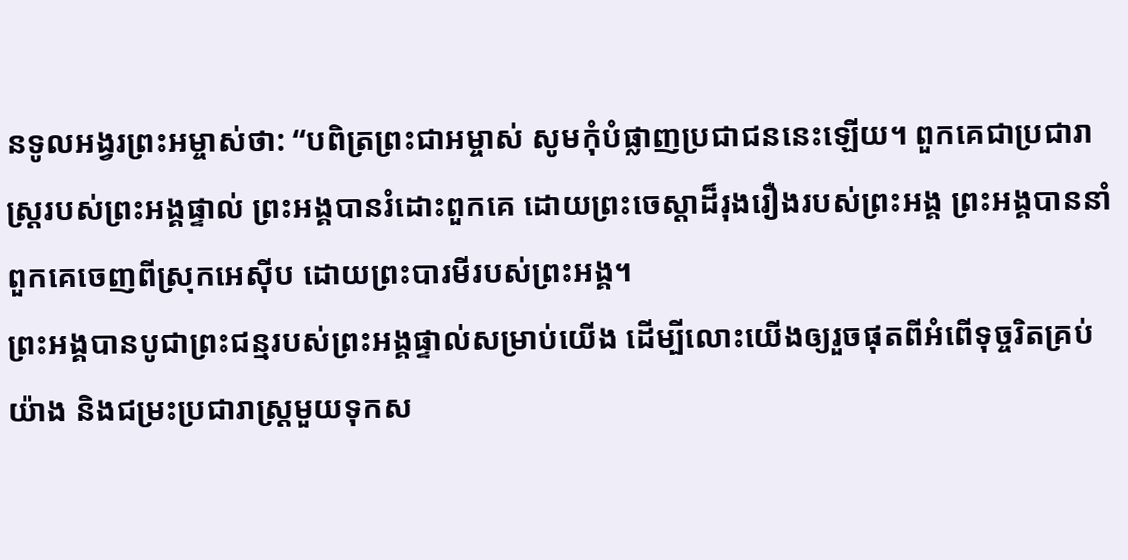នទូលអង្វរព្រះអម្ចាស់ថា: “បពិត្រព្រះជាអម្ចាស់ សូមកុំបំផ្លាញប្រជាជននេះឡើយ។ ពួកគេជាប្រជារាស្ត្ររបស់ព្រះអង្គផ្ទាល់ ព្រះអង្គបានរំដោះពួកគេ ដោយព្រះចេស្ដាដ៏រុងរឿងរបស់ព្រះអង្គ ព្រះអង្គបាននាំពួកគេចេញពីស្រុកអេស៊ីប ដោយព្រះបារមីរបស់ព្រះអង្គ។
ព្រះអង្គបានបូជាព្រះជន្មរបស់ព្រះអង្គផ្ទាល់សម្រាប់យើង ដើម្បីលោះយើងឲ្យរួចផុតពីអំពើទុច្ចរិតគ្រប់យ៉ាង និងជម្រះប្រជារាស្ត្រមួយទុកស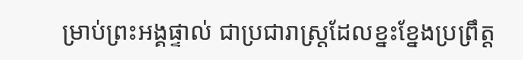ម្រាប់ព្រះអង្គផ្ទាល់ ជាប្រជារាស្ត្រដែលខ្នះខ្នែងប្រព្រឹត្ត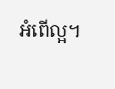អំពើល្អ។